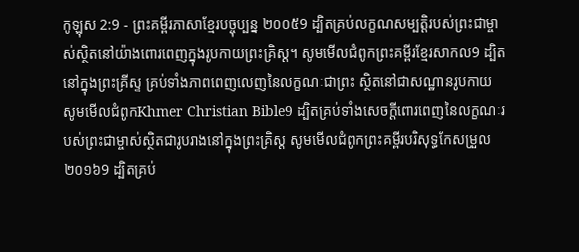កូឡុស 2:9 - ព្រះគម្ពីរភាសាខ្មែរបច្ចុប្បន្ន ២០០៥9 ដ្បិតគ្រប់លក្ខណសម្បត្តិរបស់ព្រះជាម្ចាស់ស្ថិតនៅយ៉ាងពោរពេញក្នុងរូបកាយព្រះគ្រិស្ត។ សូមមើលជំពូកព្រះគម្ពីរខ្មែរសាកល9 ដ្បិតនៅក្នុងព្រះគ្រីស្ទ គ្រប់ទាំងភាពពេញលេញនៃលក្ខណៈជាព្រះ ស្ថិតនៅជាសណ្ឋានរូបកាយ សូមមើលជំពូកKhmer Christian Bible9 ដ្បិតគ្រប់ទាំងសេចក្ដីពោរពេញនៃលក្ខណៈរបស់ព្រះជាម្ចាស់ស្ថិតជារូបរាងនៅក្នុងព្រះគ្រិស្ដ សូមមើលជំពូកព្រះគម្ពីរបរិសុទ្ធកែសម្រួល ២០១៦9 ដ្បិតគ្រប់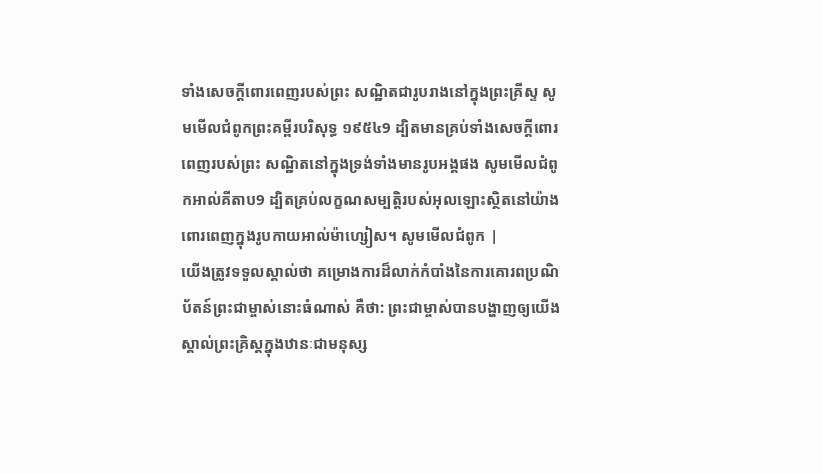ទាំងសេចក្តីពោរពេញរបស់ព្រះ សណ្ឋិតជារូបរាងនៅក្នុងព្រះគ្រីស្ទ សូមមើលជំពូកព្រះគម្ពីរបរិសុទ្ធ ១៩៥៤9 ដ្បិតមានគ្រប់ទាំងសេចក្ដីពោរពេញរបស់ព្រះ សណ្ឋិតនៅក្នុងទ្រង់ទាំងមានរូបអង្គផង សូមមើលជំពូកអាល់គីតាប9 ដ្បិតគ្រប់លក្ខណសម្បត្តិរបស់អុលឡោះស្ថិតនៅយ៉ាងពោរពេញក្នុងរូបកាយអាល់ម៉ាហ្សៀស។ សូមមើលជំពូក |
យើងត្រូវទទួលស្គាល់ថា គម្រោងការដ៏លាក់កំបាំងនៃការគោរពប្រណិប័តន៍ព្រះជាម្ចាស់នោះធំណាស់ គឺថា: ព្រះជាម្ចាស់បានបង្ហាញឲ្យយើង ស្គាល់ព្រះគ្រិស្តក្នុងឋានៈជាមនុស្ស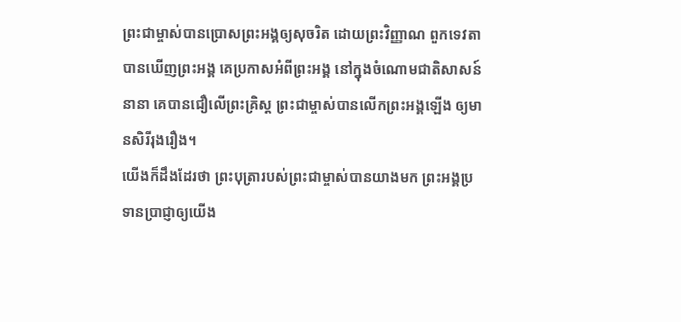ព្រះជាម្ចាស់បានប្រោសព្រះអង្គឲ្យសុចរិត ដោយព្រះវិញ្ញាណ ពួកទេវតាបានឃើញព្រះអង្គ គេប្រកាសអំពីព្រះអង្គ នៅក្នុងចំណោមជាតិសាសន៍នានា គេបានជឿលើព្រះគ្រិស្ត ព្រះជាម្ចាស់បានលើកព្រះអង្គឡើង ឲ្យមានសិរីរុងរឿង។
យើងក៏ដឹងដែរថា ព្រះបុត្រារបស់ព្រះជាម្ចាស់បានយាងមក ព្រះអង្គប្រទានប្រាជ្ញាឲ្យយើង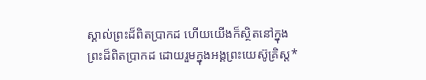ស្គាល់ព្រះដ៏ពិតប្រាកដ ហើយយើងក៏ស្ថិតនៅក្នុងព្រះដ៏ពិតប្រាកដ ដោយរួមក្នុងអង្គព្រះយេស៊ូគ្រិស្ត*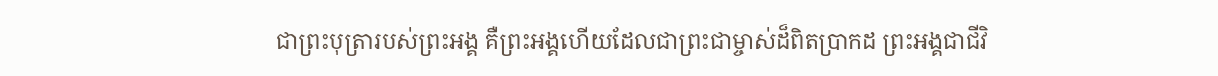ជាព្រះបុត្រារបស់ព្រះអង្គ គឺព្រះអង្គហើយដែលជាព្រះជាម្ចាស់ដ៏ពិតប្រាកដ ព្រះអង្គជាជីវិ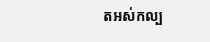តអស់កល្ប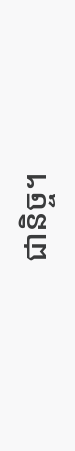ជានិច្ច។